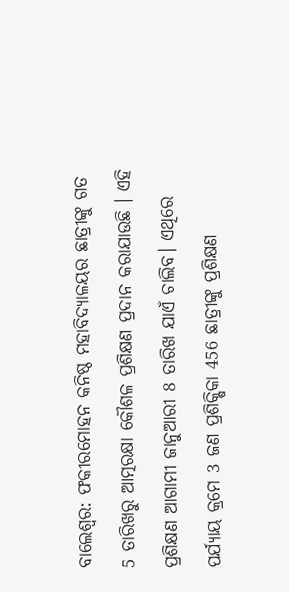ବାଲେଶ୍ଵର: ଫକୀରମୋହନ କନିଷ୍ଠ ମହାବିଦ୍ୟାଳୟର ଛାତ୍ରୀଙ୍କୁ ଗତ 5 ତାରିଖରୁ ଆତ୍ମରକ୍ଷା କୌଶଳ ପ୍ରଶିକ୍ଷଣ ପ୍ରଦାନ କରାଯାଉଛି । ଏହି ପ୍ରଶିକ୍ଷଣ ଆଗାମୀ ଜାନୁଆରୀ 8 ତାରିଖ ଯାଏଁ ଚାଲିବ। ଏଥିରେ ପର୍ଯ୍ୟାୟ କ୍ରମେ 3 ଜଣ ପ୍ରଶିକ୍ଷିକା 456 ଛାତ୍ରୀଙ୍କୁ ପ୍ରଶିକ୍ଷଣ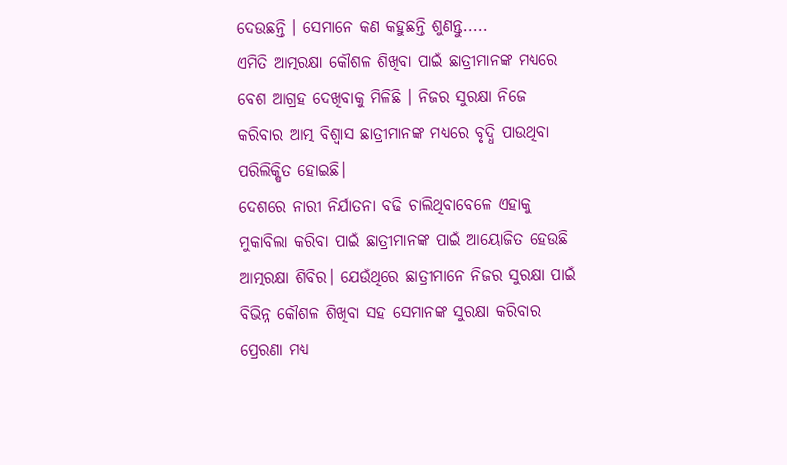ଦେଉଛନ୍ତି । ସେମାନେ କଣ କହୁଛନ୍ତି ଶୁଣନ୍ତୁ.....
ଏମିତି ଆତ୍ମରକ୍ଷା କୌଶଳ ଶିଖିବା ପାଇଁ ଛାତ୍ରୀମାନଙ୍କ ମଧ୍ୟରେ ବେଶ ଆଗ୍ରହ ଦେଖିବାକୁ ମିଳିଛି । ନିଜର ସୁରକ୍ଷା ନିଜେ କରିବାର ଆତ୍ମ ବିଶ୍ୱାସ ଛାତ୍ରୀମାନଙ୍କ ମଧ୍ୟରେ ବୃଦ୍ଧି ପାଉଥିବା ପରିଲିକ୍ଷିତ ହୋଇଛି।
ଦେଶରେ ନାରୀ ନିର୍ଯାତନା ବଢି ଚାଲିଥିବାବେଳେ ଏହାକୁ ମୁକାବିଲା କରିବା ପାଇଁ ଛାତ୍ରୀମାନଙ୍କ ପାଇଁ ଆୟୋଜିତ ହେଉଛି ଆତ୍ମରକ୍ଷା ଶିବିର। ଯେଉଁଥିରେ ଛାତ୍ରୀମାନେ ନିଜର ସୁରକ୍ଷା ପାଇଁ ବିଭିନ୍ନ କୌଶଳ ଶିଖିବା ସହ ସେମାନଙ୍କ ସୁରକ୍ଷା କରିବାର ପ୍ରେରଣା ମଧ୍ୟ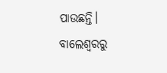ପାଉଛନ୍ତି।
ବାଲେଶ୍ବରରୁ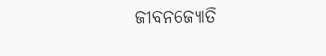ଜୀବନଜ୍ୟୋତି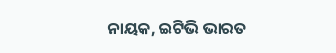ନାୟକ, ଇଟିଭି ଭାରତ